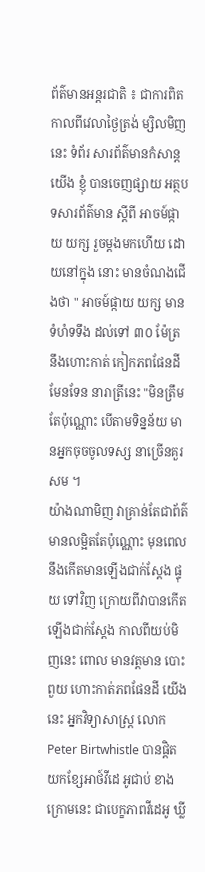ព័ត៌មានអន្តរជាតិ ៖ ជាការពិត កាលពីវេលាថ្ងៃត្រង់ ម្សិលមិញនេះ ទំព័រ សារព័ត៌មានកំសាន្តយើង ខ្ញុំ បានចេញផ្សាយ អត្ថបទសារព័ត៌មាន ស្តីពី អាចម៍ផ្កាយ យក្ស រួចម្តងមកហើយ ដោយនៅក្នុង នោះ មានចំណងជើងថា " អាចម៍ផ្កាយ យក្ស មានទំហំទទឹង ដល់ទៅ ៣០ ម៉ែត្រ នឹងហោះកាត់ កៀកភពផែនដី មែនទែន នារាត្រីនេះ "មិនត្រឹមតែប៉ុណ្ណោះ បើតាមទិន្នន័យ មានអ្នកចុចចូលទស្ស នាច្រើនគួរសម ។
យ៉ាងណាមិញ វាគ្រាន់តែជាព័ត៌មានលម្អិតតែប៉ុណ្ណោះ មុនពេលនឹងកើតមានឡើងជាក់ស្តែង ផ្ទុយ ទៅវិញ ក្រោយពីវាបានកើតឡើងជាក់ស្តែង កាលពីយប់មិញនេះ ពោល មានវត្តមាន បោះពួយ ហោះកាត់ភពផែនដី យើងនេះ អ្នកវិទ្យាសាស្រ្ត លោក Peter Birtwhistle បានផ្តិតយកខ្សែអាថ៍វីដេ អូជាប់ ខាងក្រោមនេះ ជាបេក្ខភាពវីដេអូ ឃ្លី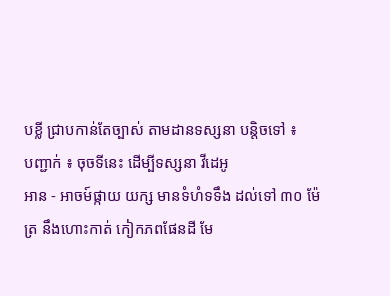បខ្លី ជ្រាបកាន់តែច្បាស់ តាមដានទស្សនា បន្តិចទៅ ៖
បញ្ជាក់ ៖ ចុចទីនេះ ដើម្បីទស្សនា វីដេអូ
អាន - អាចម៍ផ្កាយ យក្ស មានទំហំទទឹង ដល់ទៅ ៣០ ម៉ែត្រ នឹងហោះកាត់ កៀកភពផែនដី មែ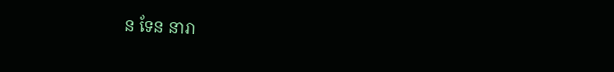ន ទែន នារា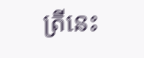ត្រីនេះ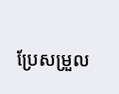ប្រែសម្រួល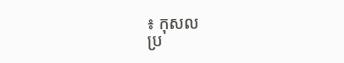៖ កុសល
ប្រ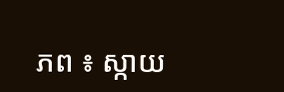ភព ៖ ស្កាយ